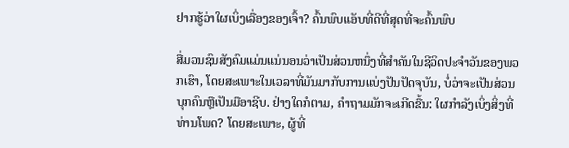ຢາກຮູ້ວ່າໃຜເບິ່ງເລື່ອງຂອງເຈົ້າ? ຄົ້ນພົບແອັບທີ່ດີທີ່ສຸດທີ່ຈະຄົ້ນພົບ

ສື່ມວນຊົນສັງຄົມແມ່ນແນ່ນອນວ່າເປັນສ່ວນຫນຶ່ງທີ່ສໍາຄັນໃນຊີວິດປະຈໍາວັນຂອງພວກເຮົາ, ໂດຍສະເພາະໃນເວລາທີ່ມັນມາກັບການແບ່ງປັນປັດຈຸບັນ, ບໍ່ວ່າຈະເປັນສ່ວນບຸກຄົນຫຼືເປັນມືອາຊີບ. ຢ່າງໃດກໍຕາມ, ຄໍາຖາມມັກຈະເກີດຂື້ນ: ໃຜກໍາລັງເບິ່ງສິ່ງທີ່ທ່ານໂພດ? ໂດຍສະເພາະ, ຜູ້ທີ່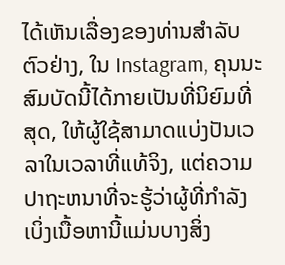ໄດ້ເຫັນເລື່ອງຂອງທ່ານສໍາລັບຕົວຢ່າງ, ໃນ Instagram, ຄຸນນະສົມບັດນີ້ໄດ້ກາຍເປັນທີ່ນິຍົມທີ່ສຸດ, ໃຫ້ຜູ້ໃຊ້ສາມາດແບ່ງປັນເວລາໃນເວລາທີ່ແທ້ຈິງ, ແຕ່ຄວາມປາຖະຫນາທີ່ຈະຮູ້ວ່າຜູ້ທີ່ກໍາລັງເບິ່ງເນື້ອຫານີ້ແມ່ນບາງສິ່ງ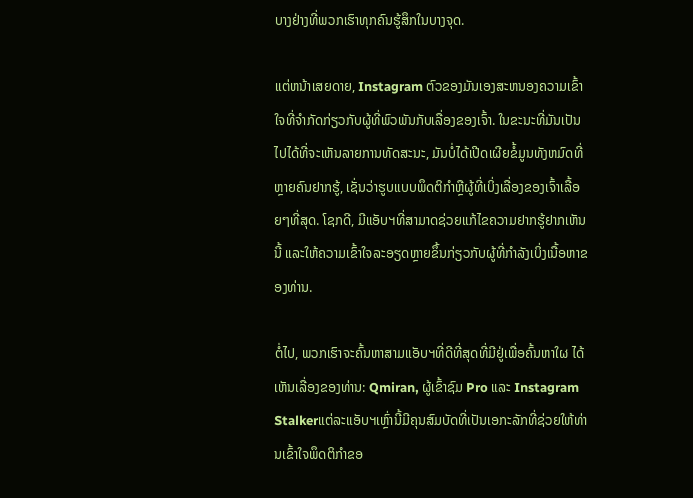ບາງຢ່າງທີ່ພວກເຮົາທຸກຄົນຮູ້ສຶກໃນບາງຈຸດ.

ແຕ່ຫນ້າເສຍດາຍ, Instagram ຕົວຂອງມັນເອງສະຫນອງຄວາມເຂົ້າໃຈທີ່ຈໍາກັດກ່ຽວກັບຜູ້ທີ່ພົວພັນກັບເລື່ອງຂອງເຈົ້າ. ໃນຂະນະທີ່ມັນເປັນໄປໄດ້ທີ່ຈະເຫັນລາຍການທັດສະນະ, ມັນບໍ່ໄດ້ເປີດເຜີຍຂໍ້ມູນທັງຫມົດທີ່ຫຼາຍຄົນຢາກຮູ້, ເຊັ່ນວ່າຮູບແບບພຶດຕິກໍາຫຼືຜູ້ທີ່ເບິ່ງເລື່ອງຂອງເຈົ້າເລື້ອຍໆທີ່ສຸດ. ໂຊກດີ, ມີແອັບຯທີ່ສາມາດຊ່ວຍແກ້ໄຂຄວາມຢາກຮູ້ຢາກເຫັນນີ້ ແລະໃຫ້ຄວາມເຂົ້າໃຈລະອຽດຫຼາຍຂຶ້ນກ່ຽວກັບຜູ້ທີ່ກໍາລັງເບິ່ງເນື້ອຫາຂອງທ່ານ.

ຕໍ່ໄປ, ພວກເຮົາຈະຄົ້ນຫາສາມແອັບຯທີ່ດີທີ່ສຸດທີ່ມີຢູ່ເພື່ອຄົ້ນຫາໃຜ ໄດ້ເຫັນເລື່ອງຂອງທ່ານ: Qmiran, ຜູ້ເຂົ້າຊົມ Pro ແລະ Instagram Stalkerແຕ່ລະແອັບຯເຫຼົ່ານີ້ມີຄຸນສົມບັດທີ່ເປັນເອກະລັກທີ່ຊ່ວຍໃຫ້ທ່ານເຂົ້າໃຈພຶດຕິກໍາຂອ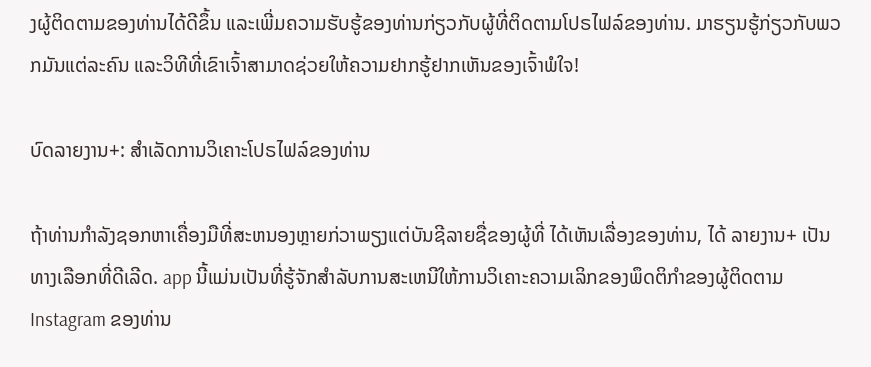ງຜູ້ຕິດຕາມຂອງທ່ານໄດ້ດີຂຶ້ນ ແລະເພີ່ມຄວາມຮັບຮູ້ຂອງທ່ານກ່ຽວກັບຜູ້ທີ່ຕິດຕາມໂປຣໄຟລ໌ຂອງທ່ານ. ມາຮຽນຮູ້ກ່ຽວກັບພວກມັນແຕ່ລະຄົນ ແລະວິທີທີ່ເຂົາເຈົ້າສາມາດຊ່ວຍໃຫ້ຄວາມຢາກຮູ້ຢາກເຫັນຂອງເຈົ້າພໍໃຈ!

ບົດລາຍງານ+: ສໍາເລັດການວິເຄາະໂປຣໄຟລ໌ຂອງທ່ານ

ຖ້າທ່ານກໍາລັງຊອກຫາເຄື່ອງມືທີ່ສະຫນອງຫຼາຍກ່ວາພຽງແຕ່ບັນຊີລາຍຊື່ຂອງຜູ້ທີ່ ໄດ້ເຫັນເລື່ອງຂອງທ່ານ, ໄດ້ ລາຍງານ+ ເປັນທາງເລືອກທີ່ດີເລີດ. app ນີ້ແມ່ນເປັນທີ່ຮູ້ຈັກສໍາລັບການສະເຫນີໃຫ້ການວິເຄາະຄວາມເລິກຂອງພຶດຕິກໍາຂອງຜູ້ຕິດຕາມ Instagram ຂອງທ່ານ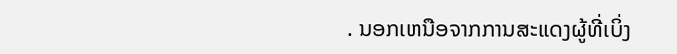. ນອກເຫນືອຈາກການສະແດງຜູ້ທີ່ເບິ່ງ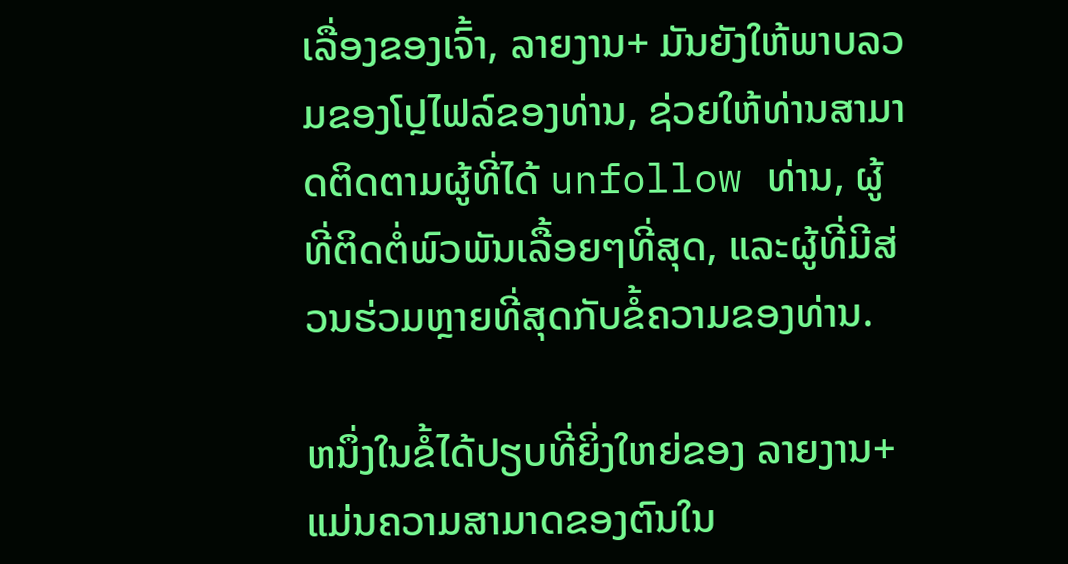ເລື່ອງຂອງເຈົ້າ, ລາຍງານ+ ມັນຍັງໃຫ້ພາບລວມຂອງໂປຼໄຟລ໌ຂອງທ່ານ, ຊ່ວຍໃຫ້ທ່ານສາມາດຕິດຕາມຜູ້ທີ່ໄດ້ unfollow ທ່ານ, ຜູ້ທີ່ຕິດຕໍ່ພົວພັນເລື້ອຍໆທີ່ສຸດ, ແລະຜູ້ທີ່ມີສ່ວນຮ່ວມຫຼາຍທີ່ສຸດກັບຂໍ້ຄວາມຂອງທ່ານ.

ຫນຶ່ງໃນຂໍ້ໄດ້ປຽບທີ່ຍິ່ງໃຫຍ່ຂອງ ລາຍງານ+ ແມ່ນຄວາມສາມາດຂອງຕົນໃນ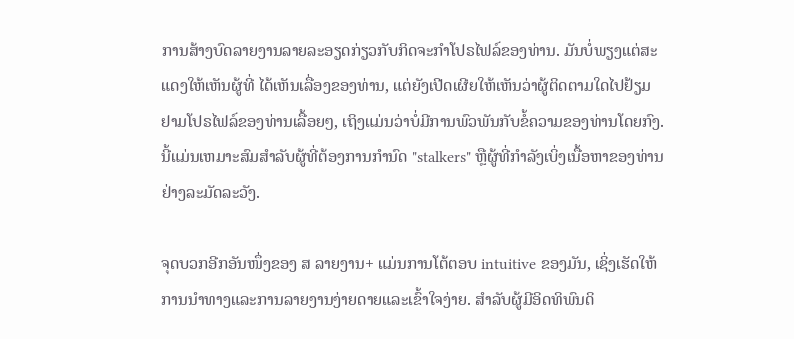ການສ້າງບົດລາຍງານລາຍລະອຽດກ່ຽວກັບກິດຈະກໍາໂປຣໄຟລ໌ຂອງທ່ານ. ມັນບໍ່ພຽງແຕ່ສະແດງໃຫ້ເຫັນຜູ້ທີ່ ໄດ້ເຫັນເລື່ອງຂອງທ່ານ, ແຕ່ຍັງເປີດເຜີຍໃຫ້ເຫັນວ່າຜູ້ຕິດຕາມໃດໄປຢ້ຽມຢາມໂປຣໄຟລ໌ຂອງທ່ານເລື້ອຍໆ, ເຖິງແມ່ນວ່າບໍ່ມີການພົວພັນກັບຂໍ້ຄວາມຂອງທ່ານໂດຍກົງ. ນີ້ແມ່ນເຫມາະສົມສໍາລັບຜູ້ທີ່ຕ້ອງການກໍານົດ "stalkers" ຫຼືຜູ້ທີ່ກໍາລັງເບິ່ງເນື້ອຫາຂອງທ່ານຢ່າງລະມັດລະວັງ.

ຈຸດບວກອີກອັນໜຶ່ງຂອງ ສ ລາຍງານ+ ແມ່ນການໂຕ້ຕອບ intuitive ຂອງມັນ, ເຊິ່ງເຮັດໃຫ້ການນໍາທາງແລະການລາຍງານງ່າຍດາຍແລະເຂົ້າໃຈງ່າຍ. ສໍາລັບຜູ້ມີອິດທິພົນດິ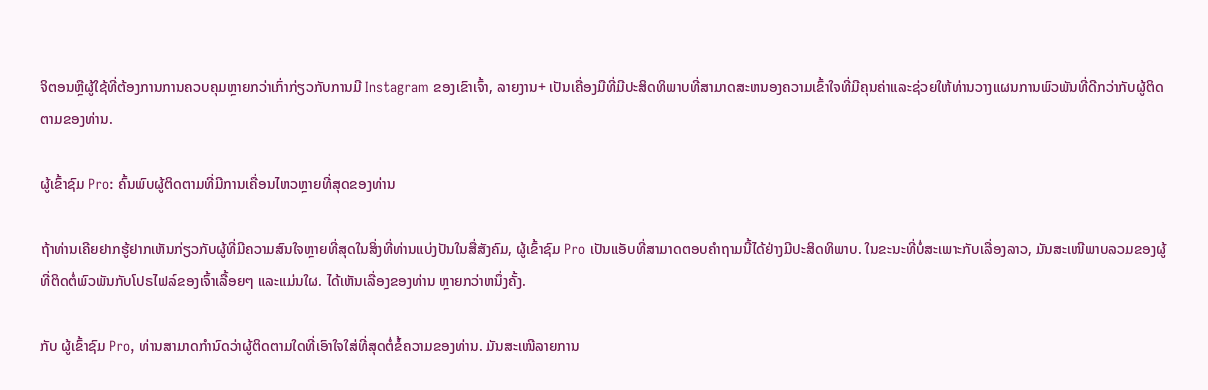ຈິຕອນຫຼືຜູ້ໃຊ້ທີ່ຕ້ອງການການຄວບຄຸມຫຼາຍກວ່າເກົ່າກ່ຽວກັບການມີ Instagram ຂອງເຂົາເຈົ້າ, ລາຍງານ+ ເປັນເຄື່ອງມືທີ່ມີປະສິດທິພາບທີ່ສາມາດສະຫນອງຄວາມເຂົ້າໃຈທີ່ມີຄຸນຄ່າແລະຊ່ວຍໃຫ້ທ່ານວາງແຜນການພົວພັນທີ່ດີກວ່າກັບຜູ້ຕິດຕາມຂອງທ່ານ.

ຜູ້ເຂົ້າຊົມ Pro: ຄົ້ນພົບຜູ້ຕິດຕາມທີ່ມີການເຄື່ອນໄຫວຫຼາຍທີ່ສຸດຂອງທ່ານ

ຖ້າທ່ານເຄີຍຢາກຮູ້ຢາກເຫັນກ່ຽວກັບຜູ້ທີ່ມີຄວາມສົນໃຈຫຼາຍທີ່ສຸດໃນສິ່ງທີ່ທ່ານແບ່ງປັນໃນສື່ສັງຄົມ, ຜູ້ເຂົ້າຊົມ Pro ເປັນແອັບທີ່ສາມາດຕອບຄຳຖາມນີ້ໄດ້ຢ່າງມີປະສິດທິພາບ. ໃນຂະນະທີ່ບໍ່ສະເພາະກັບເລື່ອງລາວ, ມັນສະເໜີພາບລວມຂອງຜູ້ທີ່ຕິດຕໍ່ພົວພັນກັບໂປຣໄຟລ໌ຂອງເຈົ້າເລື້ອຍໆ ແລະແມ່ນໃຜ. ໄດ້ເຫັນເລື່ອງຂອງທ່ານ ຫຼາຍກວ່າຫນຶ່ງຄັ້ງ.

ກັບ ຜູ້ເຂົ້າຊົມ Pro, ທ່ານສາມາດກໍານົດວ່າຜູ້ຕິດຕາມໃດທີ່ເອົາໃຈໃສ່ທີ່ສຸດຕໍ່ຂໍ້ຄວາມຂອງທ່ານ. ມັນສະເໜີລາຍການ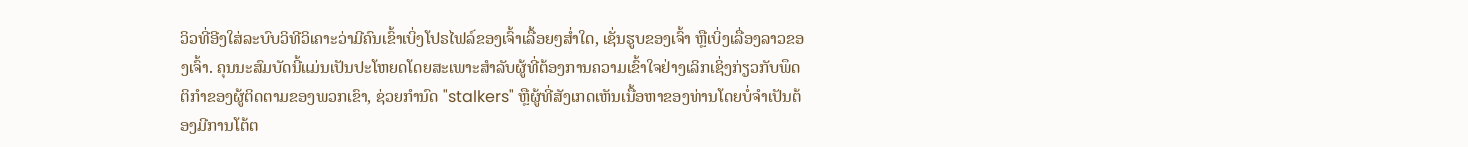ວິວທີ່ອີງໃສ່ລະບົບວິທີວິເຄາະວ່າມີຄົນເຂົ້າເບິ່ງໂປຣໄຟລ໌ຂອງເຈົ້າເລື້ອຍໆສໍ່າໃດ, ເຊັ່ນຮູບຂອງເຈົ້າ ຫຼືເບິ່ງເລື່ອງລາວຂອງເຈົ້າ. ຄຸນນະສົມບັດນີ້ແມ່ນເປັນປະໂຫຍດໂດຍສະເພາະສໍາລັບຜູ້ທີ່ຕ້ອງການຄວາມເຂົ້າໃຈຢ່າງເລິກເຊິ່ງກ່ຽວກັບພຶດຕິກໍາຂອງຜູ້ຕິດຕາມຂອງພວກເຂົາ, ຊ່ວຍກໍານົດ "stalkers" ຫຼືຜູ້ທີ່ສັງເກດເຫັນເນື້ອຫາຂອງທ່ານໂດຍບໍ່ຈໍາເປັນຕ້ອງມີການໂຕ້ຕ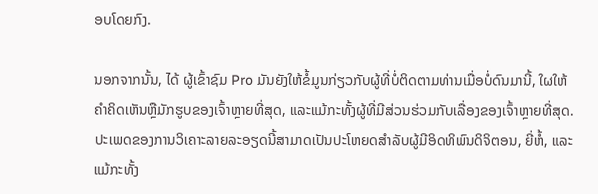ອບໂດຍກົງ.

ນອກຈາກນັ້ນ, ໄດ້ ຜູ້ເຂົ້າຊົມ Pro ມັນຍັງໃຫ້ຂໍ້ມູນກ່ຽວກັບຜູ້ທີ່ບໍ່ຕິດຕາມທ່ານເມື່ອບໍ່ດົນມານີ້, ໃຜໃຫ້ຄໍາຄິດເຫັນຫຼືມັກຮູບຂອງເຈົ້າຫຼາຍທີ່ສຸດ, ແລະແມ້ກະທັ້ງຜູ້ທີ່ມີສ່ວນຮ່ວມກັບເລື່ອງຂອງເຈົ້າຫຼາຍທີ່ສຸດ. ປະເພດຂອງການວິເຄາະລາຍລະອຽດນີ້ສາມາດເປັນປະໂຫຍດສໍາລັບຜູ້ມີອິດທິພົນດິຈິຕອນ, ຍີ່ຫໍ້, ແລະແມ້ກະທັ້ງ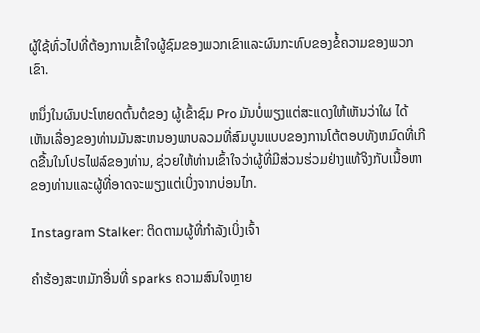ຜູ້ໃຊ້ທົ່ວໄປທີ່ຕ້ອງການເຂົ້າໃຈຜູ້ຊົມຂອງພວກເຂົາແລະຜົນກະທົບຂອງຂໍ້ຄວາມຂອງພວກເຂົາ.

ຫນຶ່ງໃນຜົນປະໂຫຍດຕົ້ນຕໍຂອງ ຜູ້ເຂົ້າຊົມ Pro ມັນບໍ່ພຽງແຕ່ສະແດງໃຫ້ເຫັນວ່າໃຜ ໄດ້ເຫັນເລື່ອງຂອງທ່ານມັນສະຫນອງພາບລວມທີ່ສົມບູນແບບຂອງການໂຕ້ຕອບທັງຫມົດທີ່ເກີດຂື້ນໃນໂປຣໄຟລ໌ຂອງທ່ານ, ຊ່ວຍໃຫ້ທ່ານເຂົ້າໃຈວ່າຜູ້ທີ່ມີສ່ວນຮ່ວມຢ່າງແທ້ຈິງກັບເນື້ອຫາຂອງທ່ານແລະຜູ້ທີ່ອາດຈະພຽງແຕ່ເບິ່ງຈາກບ່ອນໄກ.

Instagram Stalker: ຕິດຕາມຜູ້ທີ່ກໍາລັງເບິ່ງເຈົ້າ

ຄໍາຮ້ອງສະຫມັກອື່ນທີ່ sparks ຄວາມສົນໃຈຫຼາຍ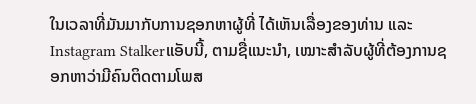ໃນເວລາທີ່ມັນມາກັບການຊອກຫາຜູ້ທີ່ ໄດ້ເຫັນເລື່ອງຂອງທ່ານ ແລະ Instagram Stalkerແອັບນີ້, ຕາມຊື່ແນະນຳ, ເໝາະສຳລັບຜູ້ທີ່ຕ້ອງການຊອກຫາວ່າມີຄົນຕິດຕາມໂພສ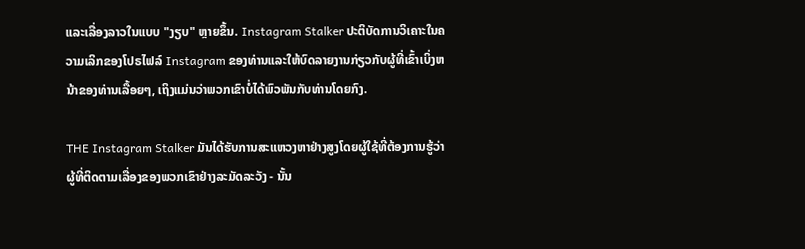ແລະເລື່ອງລາວໃນແບບ "ງຽບ" ຫຼາຍຂຶ້ນ. Instagram Stalker ປະຕິບັດການວິເຄາະໃນຄວາມເລິກຂອງໂປຣໄຟລ໌ Instagram ຂອງທ່ານແລະໃຫ້ບົດລາຍງານກ່ຽວກັບຜູ້ທີ່ເຂົ້າເບິ່ງຫນ້າຂອງທ່ານເລື້ອຍໆ, ເຖິງແມ່ນວ່າພວກເຂົາບໍ່ໄດ້ພົວພັນກັບທ່ານໂດຍກົງ.

THE Instagram Stalker ມັນໄດ້ຮັບການສະແຫວງຫາຢ່າງສູງໂດຍຜູ້ໃຊ້ທີ່ຕ້ອງການຮູ້ວ່າຜູ້ທີ່ຕິດຕາມເລື່ອງຂອງພວກເຂົາຢ່າງລະມັດລະວັງ - ນັ້ນ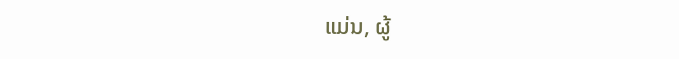ແມ່ນ, ຜູ້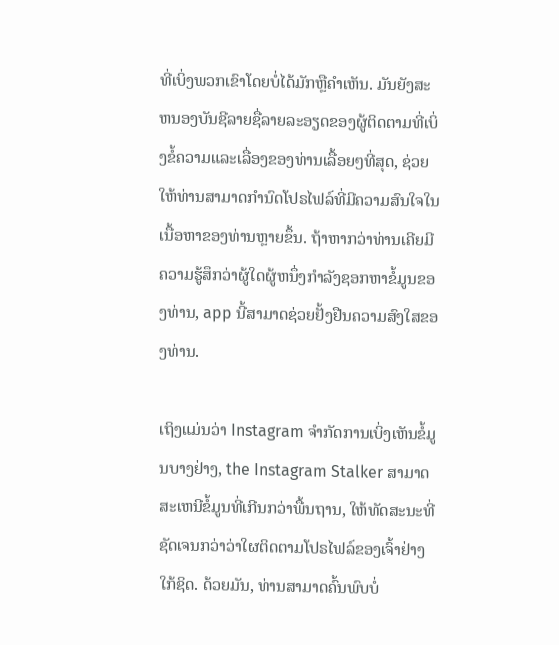ທີ່ເບິ່ງພວກເຂົາໂດຍບໍ່ໄດ້ມັກຫຼືຄໍາເຫັນ. ມັນຍັງສະຫນອງບັນຊີລາຍຊື່ລາຍລະອຽດຂອງຜູ້ຕິດຕາມທີ່ເບິ່ງຂໍ້ຄວາມແລະເລື່ອງຂອງທ່ານເລື້ອຍໆທີ່ສຸດ, ຊ່ວຍໃຫ້ທ່ານສາມາດກໍານົດໂປຣໄຟລ໌ທີ່ມີຄວາມສົນໃຈໃນເນື້ອຫາຂອງທ່ານຫຼາຍຂຶ້ນ. ຖ້າຫາກວ່າທ່ານເຄີຍມີຄວາມຮູ້ສຶກວ່າຜູ້ໃດຜູ້ຫນຶ່ງກໍາລັງຊອກຫາຂໍ້ມູນຂອງທ່ານ, app ນີ້ສາມາດຊ່ວຍຢັ້ງຢືນຄວາມສົງໃສຂອງທ່ານ.

ເຖິງແມ່ນວ່າ Instagram ຈໍາກັດການເບິ່ງເຫັນຂໍ້ມູນບາງຢ່າງ, the Instagram Stalker ສາມາດສະເຫນີຂໍ້ມູນທີ່ເກີນກວ່າພື້ນຖານ, ໃຫ້ທັດສະນະທີ່ຊັດເຈນກວ່າວ່າໃຜຕິດຕາມໂປຣໄຟລ໌ຂອງເຈົ້າຢ່າງໃກ້ຊິດ. ດ້ວຍມັນ, ທ່ານສາມາດຄົ້ນພົບບໍ່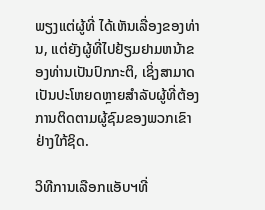ພຽງແຕ່ຜູ້ທີ່ ໄດ້ເຫັນເລື່ອງຂອງທ່ານ, ແຕ່ຍັງຜູ້ທີ່ໄປຢ້ຽມຢາມຫນ້າຂອງທ່ານເປັນປົກກະຕິ, ເຊິ່ງສາມາດເປັນປະໂຫຍດຫຼາຍສໍາລັບຜູ້ທີ່ຕ້ອງການຕິດຕາມຜູ້ຊົມຂອງພວກເຂົາຢ່າງໃກ້ຊິດ.

ວິທີການເລືອກແອັບຯທີ່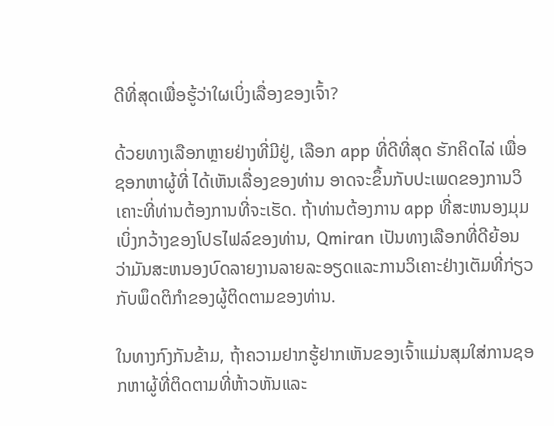ດີທີ່ສຸດເພື່ອຮູ້ວ່າໃຜເບິ່ງເລື່ອງຂອງເຈົ້າ?

ດ້ວຍທາງເລືອກຫຼາຍຢ່າງທີ່ມີຢູ່, ເລືອກ app ທີ່ດີທີ່ສຸດ ຮັກຄິດໄລ່ ເພື່ອຊອກຫາຜູ້ທີ່ ໄດ້ເຫັນເລື່ອງຂອງທ່ານ ອາດຈະຂຶ້ນກັບປະເພດຂອງການວິເຄາະທີ່ທ່ານຕ້ອງການທີ່ຈະເຮັດ. ຖ້າທ່ານຕ້ອງການ app ທີ່ສະຫນອງມຸມເບິ່ງກວ້າງຂອງໂປຣໄຟລ໌ຂອງທ່ານ, Qmiran ເປັນທາງເລືອກທີ່ດີຍ້ອນວ່າມັນສະຫນອງບົດລາຍງານລາຍລະອຽດແລະການວິເຄາະຢ່າງເຕັມທີ່ກ່ຽວກັບພຶດຕິກໍາຂອງຜູ້ຕິດຕາມຂອງທ່ານ.

ໃນທາງກົງກັນຂ້າມ, ຖ້າຄວາມຢາກຮູ້ຢາກເຫັນຂອງເຈົ້າແມ່ນສຸມໃສ່ການຊອກຫາຜູ້ທີ່ຕິດຕາມທີ່ຫ້າວຫັນແລະ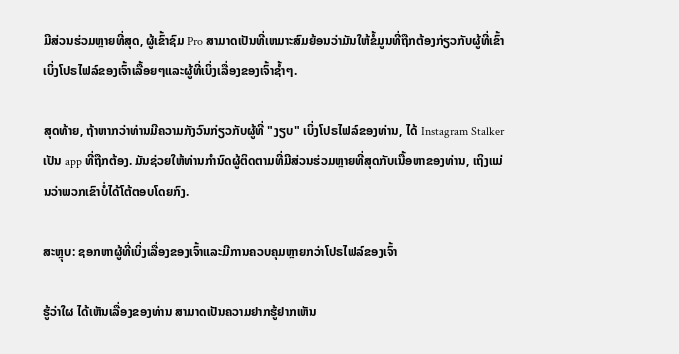ມີສ່ວນຮ່ວມຫຼາຍທີ່ສຸດ, ຜູ້ເຂົ້າຊົມ Pro ສາມາດເປັນທີ່ເຫມາະສົມຍ້ອນວ່າມັນໃຫ້ຂໍ້ມູນທີ່ຖືກຕ້ອງກ່ຽວກັບຜູ້ທີ່ເຂົ້າເບິ່ງໂປຣໄຟລ໌ຂອງເຈົ້າເລື້ອຍໆແລະຜູ້ທີ່ເບິ່ງເລື່ອງຂອງເຈົ້າຊ້ຳໆ.

ສຸດທ້າຍ, ຖ້າຫາກວ່າທ່ານມີຄວາມກັງວົນກ່ຽວກັບຜູ້ທີ່ "ງຽບ" ເບິ່ງໂປຣໄຟລ໌ຂອງທ່ານ, ໄດ້ Instagram Stalker ເປັນ app ທີ່ຖືກຕ້ອງ. ມັນຊ່ວຍໃຫ້ທ່ານກໍານົດຜູ້ຕິດຕາມທີ່ມີສ່ວນຮ່ວມຫຼາຍທີ່ສຸດກັບເນື້ອຫາຂອງທ່ານ, ເຖິງແມ່ນວ່າພວກເຂົາບໍ່ໄດ້ໂຕ້ຕອບໂດຍກົງ.

ສະຫຼຸບ: ຊອກຫາຜູ້ທີ່ເບິ່ງເລື່ອງຂອງເຈົ້າແລະມີການຄວບຄຸມຫຼາຍກວ່າໂປຣໄຟລ໌ຂອງເຈົ້າ

ຮູ້ວ່າໃຜ ໄດ້ເຫັນເລື່ອງຂອງທ່ານ ສາມາດເປັນຄວາມຢາກຮູ້ຢາກເຫັນ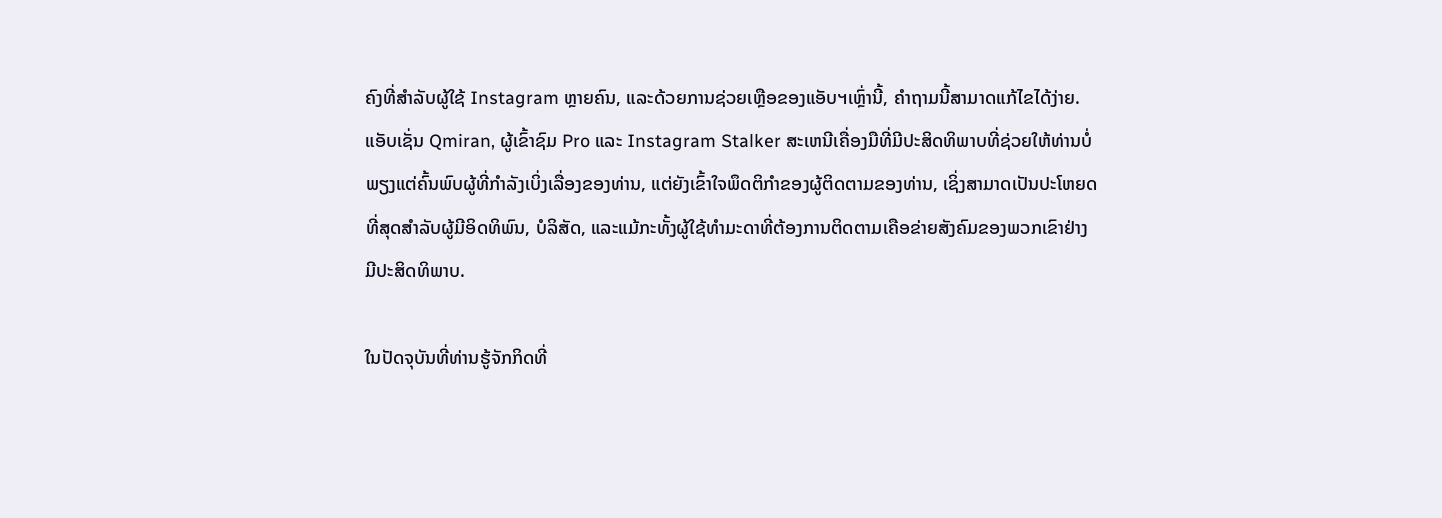ຄົງທີ່ສໍາລັບຜູ້ໃຊ້ Instagram ຫຼາຍຄົນ, ແລະດ້ວຍການຊ່ວຍເຫຼືອຂອງແອັບຯເຫຼົ່ານີ້, ຄໍາຖາມນີ້ສາມາດແກ້ໄຂໄດ້ງ່າຍ. ແອັບເຊັ່ນ Qmiran, ຜູ້ເຂົ້າຊົມ Pro ແລະ Instagram Stalker ສະເຫນີເຄື່ອງມືທີ່ມີປະສິດທິພາບທີ່ຊ່ວຍໃຫ້ທ່ານບໍ່ພຽງແຕ່ຄົ້ນພົບຜູ້ທີ່ກໍາລັງເບິ່ງເລື່ອງຂອງທ່ານ, ແຕ່ຍັງເຂົ້າໃຈພຶດຕິກໍາຂອງຜູ້ຕິດຕາມຂອງທ່ານ, ເຊິ່ງສາມາດເປັນປະໂຫຍດທີ່ສຸດສໍາລັບຜູ້ມີອິດທິພົນ, ບໍລິສັດ, ແລະແມ້ກະທັ້ງຜູ້ໃຊ້ທໍາມະດາທີ່ຕ້ອງການຕິດຕາມເຄືອຂ່າຍສັງຄົມຂອງພວກເຂົາຢ່າງມີປະສິດທິພາບ.

ໃນປັດຈຸບັນທີ່ທ່ານຮູ້ຈັກກິດທີ່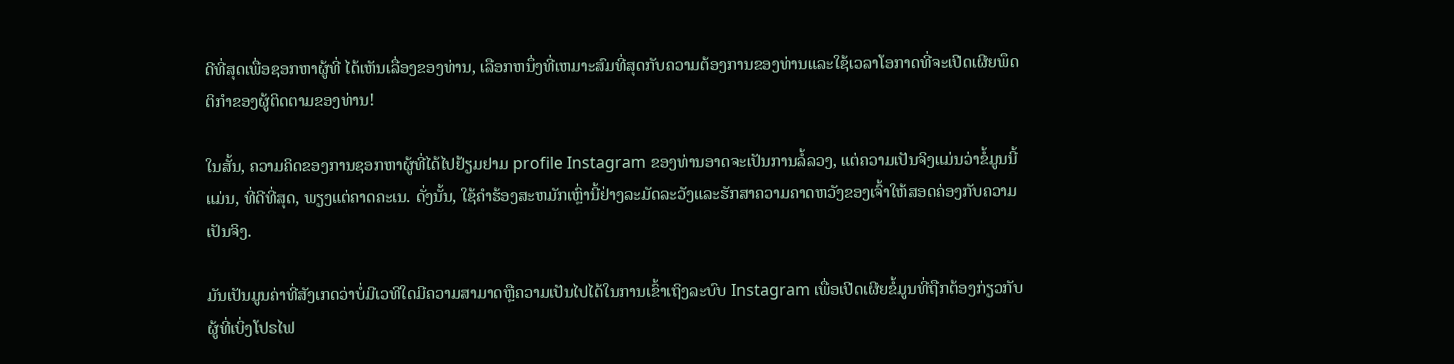ດີທີ່ສຸດເພື່ອຊອກຫາຜູ້ທີ່ ໄດ້ເຫັນເລື່ອງຂອງທ່ານ, ເລືອກຫນຶ່ງທີ່ເຫມາະສົມທີ່ສຸດກັບຄວາມຕ້ອງການຂອງທ່ານແລະໃຊ້ເວລາໂອກາດທີ່ຈະເປີດເຜີຍພຶດຕິກໍາຂອງຜູ້ຕິດຕາມຂອງທ່ານ!

ໃນສັ້ນ, ຄວາມຄິດຂອງການຊອກຫາຜູ້ທີ່ໄດ້ໄປຢ້ຽມຢາມ profile Instagram ຂອງທ່ານອາດຈະເປັນການລໍ້ລວງ, ແຕ່ຄວາມເປັນຈິງແມ່ນວ່າຂໍ້ມູນນີ້ແມ່ນ, ທີ່ດີທີ່ສຸດ, ພຽງແຕ່ຄາດຄະເນ. ດັ່ງນັ້ນ, ໃຊ້ຄໍາຮ້ອງສະຫມັກເຫຼົ່ານີ້ຢ່າງລະມັດລະວັງແລະຮັກສາຄວາມຄາດຫວັງຂອງເຈົ້າໃຫ້ສອດຄ່ອງກັບຄວາມເປັນຈິງ.

ມັນເປັນມູນຄ່າທີ່ສັງເກດວ່າບໍ່ມີເວທີໃດມີຄວາມສາມາດຫຼືຄວາມເປັນໄປໄດ້ໃນການເຂົ້າເຖິງລະບົບ Instagram ເພື່ອເປີດເຜີຍຂໍ້ມູນທີ່ຖືກຕ້ອງກ່ຽວກັບຜູ້ທີ່ເບິ່ງໂປຣໄຟ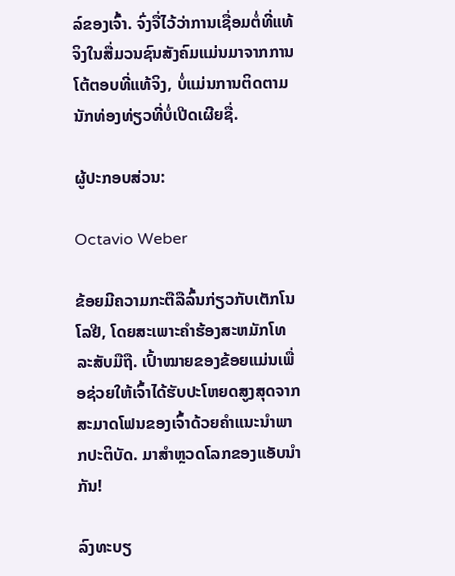ລ໌ຂອງເຈົ້າ. ຈົ່ງຈື່ໄວ້ວ່າການເຊື່ອມຕໍ່ທີ່ແທ້ຈິງໃນສື່ມວນຊົນສັງຄົມແມ່ນມາຈາກການໂຕ້ຕອບທີ່ແທ້ຈິງ, ບໍ່ແມ່ນການຕິດຕາມນັກທ່ອງທ່ຽວທີ່ບໍ່ເປີດເຜີຍຊື່.

ຜູ້ປະກອບສ່ວນ:

Octavio Weber

ຂ້ອຍມີຄວາມກະຕືລືລົ້ນກ່ຽວກັບເຕັກໂນໂລຢີ, ໂດຍສະເພາະຄໍາຮ້ອງສະຫມັກໂທລະສັບມືຖື. ເປົ້າໝາຍຂອງຂ້ອຍແມ່ນເພື່ອຊ່ວຍໃຫ້ເຈົ້າໄດ້ຮັບປະໂຫຍດສູງສຸດຈາກສະມາດໂຟນຂອງເຈົ້າດ້ວຍຄຳແນະນຳພາກປະຕິບັດ. ມາສຳຫຼວດໂລກຂອງແອັບນຳກັນ!

ລົງທະບຽ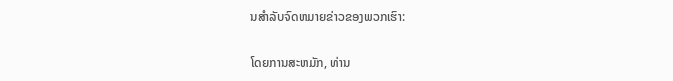ນສໍາລັບຈົດຫມາຍຂ່າວຂອງພວກເຮົາ:

ໂດຍການສະຫມັກ, ທ່ານ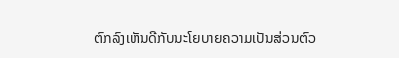ຕົກລົງເຫັນດີກັບນະໂຍບາຍຄວາມເປັນສ່ວນຕົວ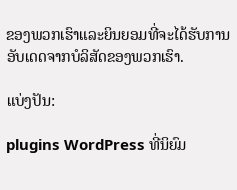ຂອງພວກເຮົາແລະຍິນຍອມທີ່ຈະໄດ້ຮັບການອັບເດດຈາກບໍລິສັດຂອງພວກເຮົາ.

ແບ່ງປັນ:

plugins WordPress ທີ່ນິຍົມ